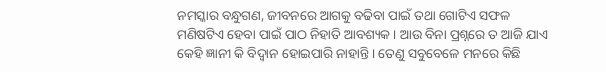ନମସ୍କାର ବନ୍ଧୁଗଣ, ଜୀବନରେ ଆଗକୁ ବଢିବା ପାଇଁ ତଥା ଗୋଟିଏ ସଫଳ ମଣିଷଟିଏ ହେବା ପାଇଁ ପାଠ ନିହାତି ଆବଶ୍ୟକ । ଆଉ ବିନା ପ୍ରଶ୍ନରେ ତ ଆଜି ଯାଏ କେହି ଜ୍ଞାନୀ କି ବିଦ୍ଵାନ ହୋଇପାରି ନାହାନ୍ତି । ତେଣୁ ସବୁବେଳେ ମନରେ କିଛି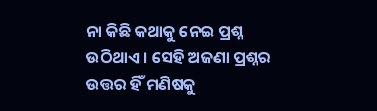ନା କିଛି କଥାକୁ ନେଇ ପ୍ରଶ୍ନ ଉଠିଥାଏ । ସେହି ଅଜଣା ପ୍ରଶ୍ନର ଉତ୍ତର ହିଁ ମଣିଷକୁ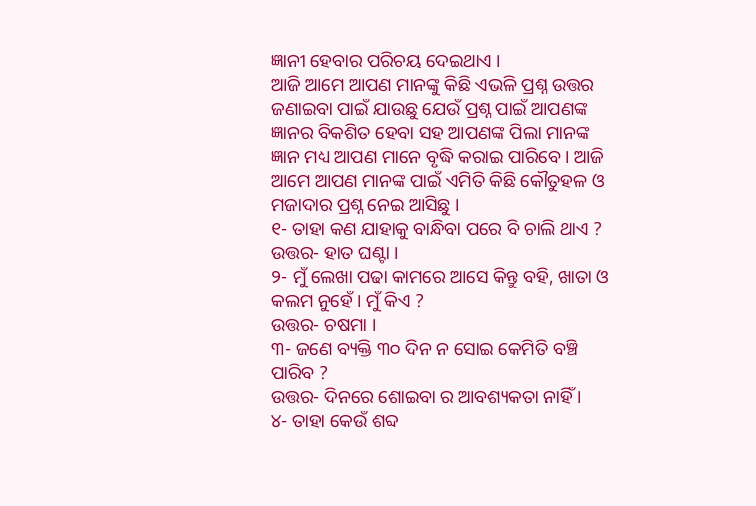ଜ୍ଞାନୀ ହେବାର ପରିଚୟ ଦେଇଥାଏ ।
ଆଜି ଆମେ ଆପଣ ମାନଙ୍କୁ କିଛି ଏଭଳି ପ୍ରଶ୍ନ ଉତ୍ତର ଜଣାଇବା ପାଇଁ ଯାଉଛୁ ଯେଉଁ ପ୍ରଶ୍ନ ପାଇଁ ଆପଣଙ୍କ ଜ୍ଞାନର ବିକଶିତ ହେବା ସହ ଆପଣଙ୍କ ପିଲା ମାନଙ୍କ ଜ୍ଞାନ ମଧ୍ୟ ଆପଣ ମାନେ ବୃଦ୍ଧି କରାଇ ପାରିବେ । ଆଜି ଆମେ ଆପଣ ମାନଙ୍କ ପାଇଁ ଏମିତି କିଛି କୌତୁହଳ ଓ ମଜାଦାର ପ୍ରଶ୍ନ ନେଇ ଆସିଛୁ ।
୧- ତାହା କଣ ଯାହାକୁ ବାନ୍ଧିବା ପରେ ବି ଚାଲି ଥାଏ ?
ଉତ୍ତର- ହାତ ଘଣ୍ଟା ।
୨- ମୁଁ ଲେଖା ପଢା କାମରେ ଆସେ କିନ୍ତୁ ବହି, ଖାତା ଓ କଲମ ନୁହେଁ । ମୁଁ କିଏ ?
ଉତ୍ତର- ଚଷମା ।
୩- ଜଣେ ବ୍ୟକ୍ତି ୩୦ ଦିନ ନ ସୋଇ କେମିତି ବଞ୍ଚି ପାରିବ ?
ଉତ୍ତର- ଦିନରେ ଶୋଇବା ର ଆବଶ୍ୟକତା ନାହିଁ ।
୪- ତାହା କେଉଁ ଶବ୍ଦ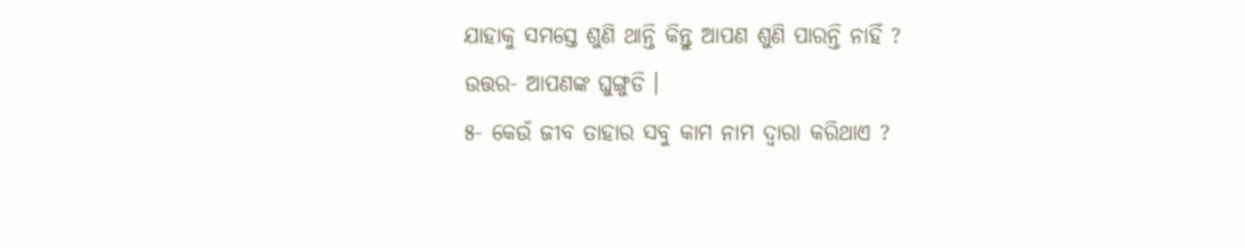ଯାହାକୁ ସମସ୍ତେ ଶୁଣି ଥାନ୍ତି କିନ୍ତୁ ଆପଣ ଶୁଣି ପାରନ୍ତି ନାହିଁ ?
ଉତ୍ତର- ଆପଣଙ୍କ ଘୁଙ୍ଗୁଡି ।
୫- କେଉଁ ଜୀବ ତାହାର ସବୁ କାମ ନାମ ଦ୍ଵାରା କରିଥାଏ ?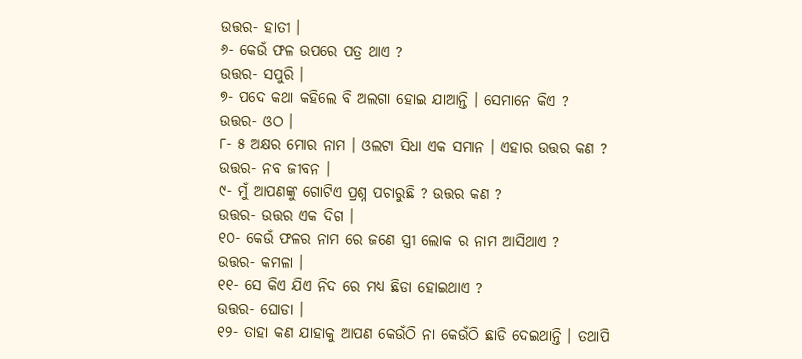ଉତ୍ତର- ହାତୀ ।
୬- କେଉଁ ଫଳ ଉପରେ ପତ୍ର ଥାଏ ?
ଉତ୍ତର- ସପୁରି ।
୭- ପଦେ କଥା କହିଲେ ବି ଅଲଗା ହୋଇ ଯାଆନ୍ତି । ସେମାନେ କିଏ ?
ଉତ୍ତର- ଓଠ ।
୮- ୫ ଅକ୍ଷର ମୋର ନାମ । ଓଲଟା ସିଧା ଏକ ସମାନ । ଏହାର ଉତ୍ତର କଣ ?
ଉତ୍ତର- ନବ ଜୀବନ ।
୯- ମୁଁ ଆପଣଙ୍କୁ ଗୋଟିଏ ପ୍ରଶ୍ନ ପଚାରୁଛି ? ଉତ୍ତର କଣ ?
ଉତ୍ତର- ଉତ୍ତର ଏକ ଦିଗ ।
୧୦- କେଉଁ ଫଳର ନାମ ରେ ଜଣେ ସ୍ତ୍ରୀ ଲୋକ ର ନାମ ଆସିଥାଏ ?
ଉତ୍ତର- କମଳା ।
୧୧- ସେ କିଏ ଯିଏ ନିଦ ରେ ମଧ୍ୟ ଛିଡା ହୋଇଥାଏ ?
ଉତ୍ତର- ଘୋଡା ।
୧୨- ତାହା କଣ ଯାହାକୁ ଆପଣ କେଉଁଠି ନା କେଉଁଠି ଛାଡି ଦେଇଥାନ୍ତି । ତଥାପି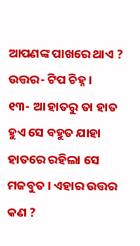ଆପଣଙ୍କ ପାଖରେ ଥାଏ ?
ଉତ୍ତର- ଟିପ ଚିହ୍ନ ।
୧୩- ଆ ହାତରୁ ତା ହାତ ହୁଏ ସେ ବହୁତ ଯାହା ହାତରେ ରହିଲା ସେ ମଜବୁତ । ଏହାର ଉତ୍ତର କଣ ?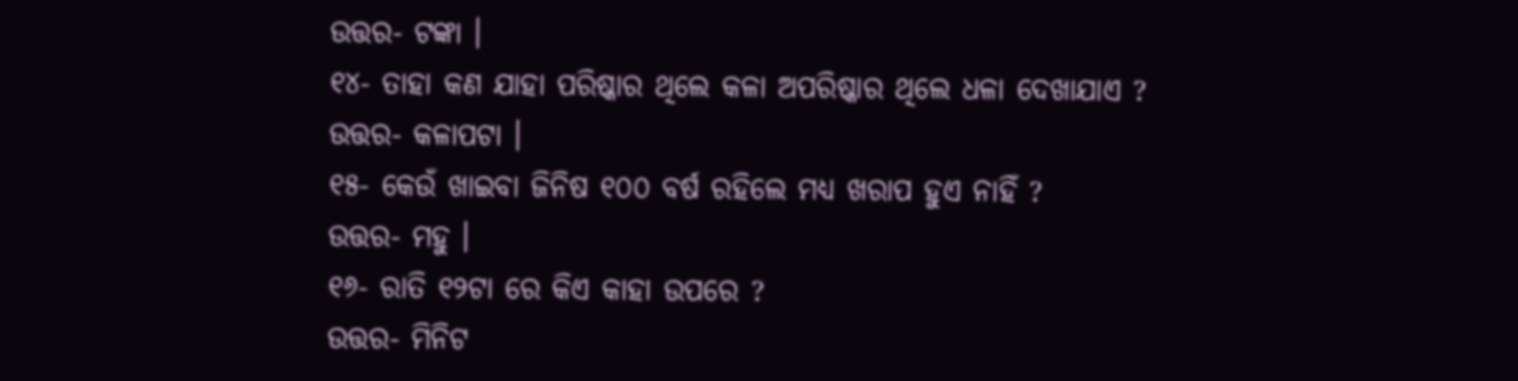ଉତ୍ତର- ଟଙ୍କା ।
୧୪- ତାହା କଣ ଯାହା ପରିଷ୍କାର ଥିଲେ କଳା ଅପରିଷ୍କାର ଥିଲେ ଧଳା ଦେଖାଯାଏ ?
ଉତ୍ତର- କଳାପଟା ।
୧୫- କେଉଁ ଖାଇବା ଜିନିଷ ୧୦୦ ବର୍ଷ ରହିଲେ ମଧ୍ୟ ଖରାପ ହୁଏ ନାହିଁ ?
ଉତ୍ତର- ମହୁ ।
୧୬- ରାତି ୧୨ଟା ରେ କିଏ କାହା ଉପରେ ?
ଉତ୍ତର- ମିନିଟ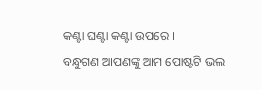କଣ୍ଟା ଘଣ୍ଟା କଣ୍ଟା ଉପରେ ।
ବନ୍ଧୁଗଣ ଆପଣଙ୍କୁ ଆମ ପୋଷ୍ଟଟି ଭଲ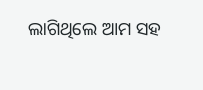ଲାଗିଥିଲେ ଆମ ସହ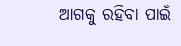ଆଗକୁ ରହିବା ପାଇଁ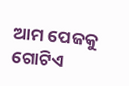ଆମ ପେଜକୁ ଗୋଟିଏ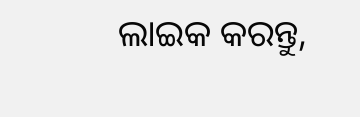ଲାଇକ କରନ୍ତୁ,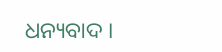ଧନ୍ୟବାଦ ।